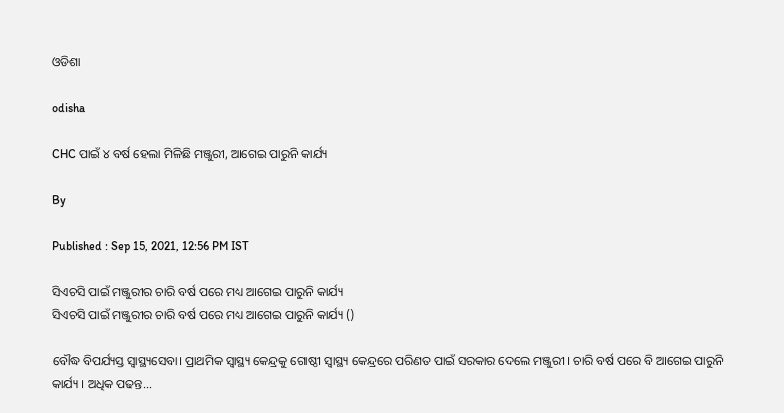ଓଡିଶା

odisha

CHC ପାଇଁ ୪ ବର୍ଷ ହେଲା ମିଳିଛି ମଞ୍ଜୁରୀ, ଆଗେଇ ପାରୁନି କାର୍ଯ୍ୟ

By

Published : Sep 15, 2021, 12:56 PM IST

ସିଏଚସି ପାଇଁ ମଞ୍ଜୁରୀର ଚାରି ବର୍ଷ ପରେ ମଧ୍ୟ ଆଗେଇ ପାରୁନି କାର୍ଯ୍ୟ
ସିଏଚସି ପାଇଁ ମଞ୍ଜୁରୀର ଚାରି ବର୍ଷ ପରେ ମଧ୍ୟ ଆଗେଇ ପାରୁନି କାର୍ଯ୍ୟ ()

ବୌଦ୍ଧ ବିପର୍ଯ୍ୟସ୍ତ ସ୍ବାସ୍ଥ୍ୟସେବା। ପ୍ରାଥମିକ ସ୍ବାସ୍ଥ୍ୟ କେନ୍ଦ୍ରକୁ ଗୋଷ୍ଠୀ ସ୍ବାସ୍ଥ୍ୟ କେନ୍ଦ୍ରରେ ପରିଣତ ପାଇଁ ସରକାର ଦେଲେ ମଞ୍ଜୁରୀ । ଚାରି ବର୍ଷ ପରେ ବି ଆଗେଇ ପାରୁନି କାର୍ଯ୍ୟ । ଅଧିକ ପଢନ୍ତ...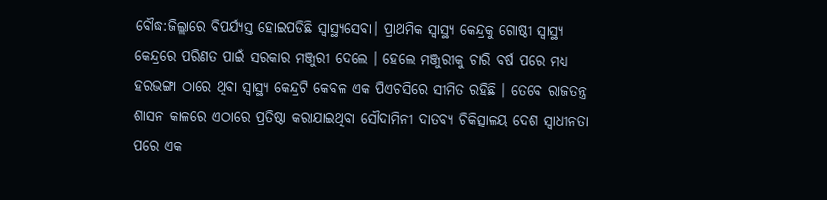ବୌଦ୍ଧ:ଜିଲ୍ଲାରେ ବିପର୍ଯ୍ୟସ୍ତ ହୋଇପଡିଛି ସ୍ବାସ୍ଥ୍ୟସେବା। ପ୍ରାଥମିକ ସ୍ବାସ୍ଥ୍ୟ କେନ୍ଦ୍ରକୁ ଗୋଷ୍ଠୀ ସ୍ବାସ୍ଥ୍ୟ କେନ୍ଦ୍ରରେ ପରିଣତ ପାଇଁ ସରକାର ମଞ୍ଜୁରୀ ଦେଲେ । ହେଲେ ମଞ୍ଜୁରୀକୁ ଚାରି ବର୍ଷ ପରେ ମଧ୍ୟ ହରଭଙ୍ଗା ଠାରେ ଥିବା ସ୍ବାସ୍ଥ୍ୟ କେନ୍ଦ୍ରଟି କେବଳ ଏକ ପିଏଚସିରେ ସୀମିତ ରହିଛି । ତେବେ ରାଜତନ୍ତ୍ର ଶାସନ କାଳରେ ଏଠାରେ ପ୍ରତିଷ୍ଠା କରାଯାଇଥିବା ସୌଦାମିନୀ ଦାତବ୍ୟ ଚିକିତ୍ସାଳୟ ଦେଶ ସ୍ବାଧୀନତା ପରେ ଏକ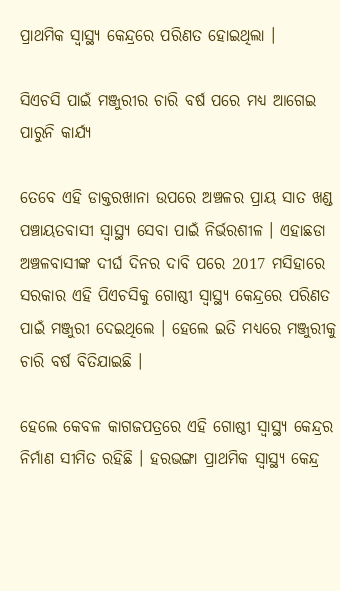ପ୍ରାଥମିକ ସ୍ବାସ୍ଥ୍ୟ କେନ୍ଦ୍ରରେ ପରିଣତ ହୋଇଥିଲା ।

ସିଏଚସି ପାଇଁ ମଞ୍ଜୁରୀର ଚାରି ବର୍ଷ ପରେ ମଧ୍ୟ ଆଗେଇ ପାରୁନି କାର୍ଯ୍ୟ

ତେବେ ଏହି ଡାକ୍ତରଖାନା ଉପରେ ଅଞ୍ଚଳର ପ୍ରାୟ ସାତ ଖଣ୍ଡ ପଞ୍ଚାୟତବାସୀ ସ୍ବାସ୍ଥ୍ୟ ସେବା ପାଇଁ ନିର୍ଭରଶୀଳ । ଏହାଛଡା ଅଞ୍ଚଳବାସୀଙ୍କ ଦୀର୍ଘ ଦିନର ଦାବି ପରେ 2017 ମସିହାରେ ସରକାର ଏହି ପିଏଚସିକୁ ଗୋଷ୍ଠୀ ସ୍ବାସ୍ଥ୍ୟ କେନ୍ଦ୍ରରେ ପରିଣତ ପାଇଁ ମଞ୍ଜୁରୀ ଦେଇଥିଲେ । ହେଲେ ଇତି ମଧ୍ୟରେ ମଞ୍ଜୁରୀକୁ ଚାରି ବର୍ଷ ବିତିଯାଇଛି ।

ହେଲେ କେବଳ କାଗଜପତ୍ରରେ ଏହି ଗୋଷ୍ଠୀ ସ୍ବାସ୍ଥ୍ୟ କେନ୍ଦ୍ରର ନିର୍ମାଣ ସୀମିତ ରହିଛି । ହରଭଙ୍ଗା ପ୍ରାଥମିକ ସ୍ବାସ୍ଥ୍ୟ କେନ୍ଦ୍ର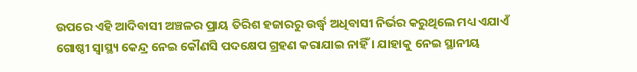ଉପରେ ଏହି ଆଦିବାସୀ ଅଞ୍ଚଳର ପ୍ରାୟ ତିରିଶ ହଜାରରୁ ଉର୍ଦ୍ଧ୍ବ ଅଧିବାସୀ ନିର୍ଭର କରୁଥିଲେ ମଧ୍ୟ ଏଯାଏଁ ଗୋଷ୍ଠୀ ସ୍ବାସ୍ଥ୍ୟ କେନ୍ଦ୍ର ନେଇ କୌଣସି ପଦକ୍ଷେପ ଗ୍ରହଣ କରାଯାଇ ନାହିଁ । ଯାହାକୁ ନେଇ ସ୍ଥାନୀୟ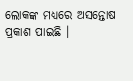ଲୋକଙ୍କ ମଧ୍ୟରେ ଅସନ୍ତୋଷ ପ୍ରକାଶ ପାଇଛି ।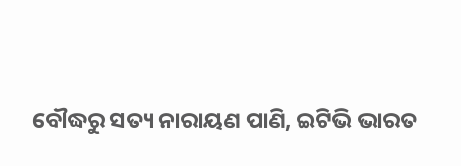ବୌଦ୍ଧରୁ ସତ୍ୟ ନାରାୟଣ ପାଣି, ଇଟିଭି ଭାରତ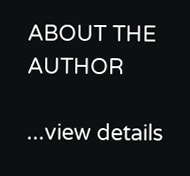ABOUT THE AUTHOR

...view details